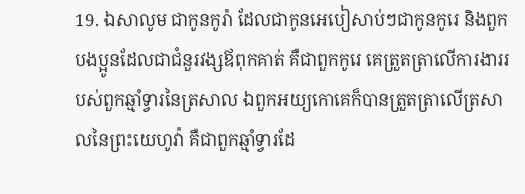19. ឯសាលូម ជាកូនកូរ៉ា ដែលជាកូនអេបៀសាប់ៗជាកូនកូរេ និងពួកបងប្អូនដែលជាជំនួរវង្សឪពុកគាត់ គឺជាពួកកូរេ គេត្រួតត្រាលើការងាររបស់ពួកឆ្មាំទ្វារនៃត្រសាល ឯពួកអយ្យកោគេក៏បានត្រួតត្រាលើត្រសាលនៃព្រះយេហូវ៉ា គឺជាពួកឆ្មាំទ្វារដែ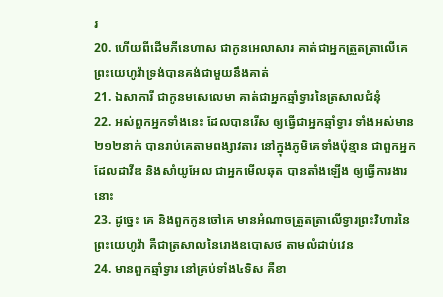រ
20. ហើយពីដើមភីនេហាស ជាកូនអេលាសារ គាត់ជាអ្នកត្រួតត្រាលើគេ ព្រះយេហូវ៉ាទ្រង់បានគង់ជាមួយនឹងគាត់
21. ឯសាការី ជាកូនមសេលេមា គាត់ជាអ្នកឆ្មាំទ្វារនៃត្រសាលជំនុំ
22. អស់ពួកអ្នកទាំងនេះ ដែលបានរើស ឲ្យធ្វើជាអ្នកឆ្មាំទ្វារ ទាំងអស់មាន២១២នាក់ បានរាប់គេតាមពង្សាវតារ នៅក្នុងភូមិគេទាំងប៉ុន្មាន ជាពួកអ្នកដែលដាវីឌ និងសាំយូអែល ជាអ្នកមើលឆុត បានតាំងឡើង ឲ្យធ្វើការងារនោះ
23. ដូច្នេះ គេ និងពួកកូនចៅគេ មានអំណាចត្រួតត្រាលើទ្វារព្រះវិហារនៃព្រះយេហូវ៉ា គឺជាត្រសាលនៃរោងឧបោសថ តាមលំដាប់វេន
24. មានពួកឆ្មាំទ្វារ នៅគ្រប់ទាំង៤ទិស គឺខា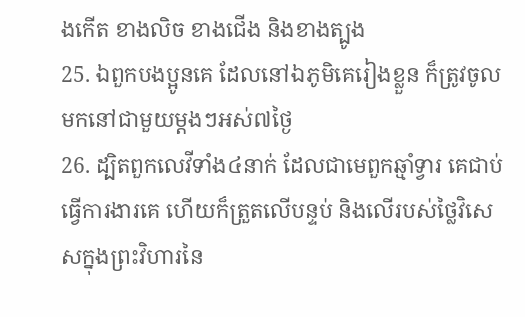ងកើត ខាងលិច ខាងជើង និងខាងត្បូង
25. ឯពួកបងប្អូនគេ ដែលនៅឯភូមិគេរៀងខ្លួន ក៏ត្រូវចូលមកនៅជាមួយម្តងៗអស់៧ថ្ងៃ
26. ដ្បិតពួកលេវីទាំង៤នាក់ ដែលជាមេពួកឆ្មាំទ្វារ គេជាប់ធ្វើការងារគេ ហើយក៏ត្រួតលើបន្ទប់ និងលើរបស់ថ្លៃវិសេសក្នុងព្រះវិហារនៃ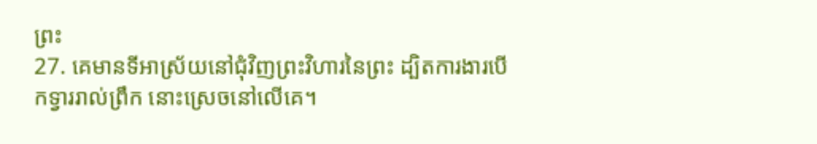ព្រះ
27. គេមានទីអាស្រ័យនៅជុំវិញព្រះវិហារនៃព្រះ ដ្បិតការងារបើកទ្វាររាល់ព្រឹក នោះស្រេចនៅលើគេ។